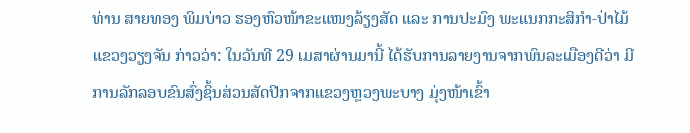ທ່ານ ສາຍທອງ ພິມບ່າວ ຮອງຫົວໜ້າຂະແໜງລ້ຽງສັດ ແລະ ການປະມົງ ພະແນກກະສິກຳ-ປ່າໄມ້ ແຂວງວຽງຈັນ ກ່າວວ່າ: ໃນວັນທີ 29 ເມສາຜ່ານມານີ້ ໄດ້ຮັບການລາຍງານຈາກພົນລະເມືອງດີວ່າ ມີການລັກລອບຂົນສົ່ງຊິ້ນສ່ວນສັດປີກຈາກແຂວງຫຼວງພະບາງ ມຸ່ງໜ້າເຂົ້າ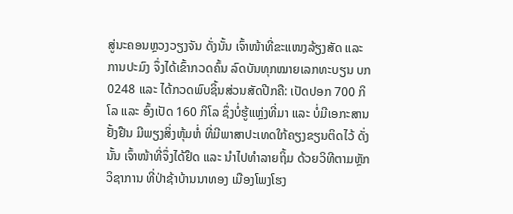ສູ່ນະຄອນຫຼວງວຽງຈັນ ດັ່ງນັ້ນ ເຈົ້າໜ້າທີ່ຂະແໜງລ້ຽງສັດ ແລະ ການປະມົງ ຈຶ່ງໄດ້ເຂົ້າກວດຄົ້ນ ລົດບັນທຸກໝາຍເລກທະບຽນ ບກ 0248 ແລະ ໄດ້ກວດພົບຊິ້ນສ່ວນສັດປີກຄື: ເປັດປອກ 700 ກິໂລ ແລະ ອົ້ງເປັດ 160 ກິໂລ ຊຶ່ງບໍ່ຮູ້ແຫຼ່ງທີ່ມາ ແລະ ບໍ່ມີເອກະສານຢັ້ງຢືນ ມີພຽງສິ່ງຫຸ້ມຫໍ່ ທີ່ມີພາສາປະເທດໃກ້ຄຽງຂຽນຕິດໄວ້ ດັ່ງນັ້ນ ເຈົ້າໜ້າທີ່ຈຶ່ງໄດ້ຢຶດ ແລະ ນຳໄປທຳລາຍຖິ້ມ ດ້ວຍວິທີຕາມຫຼັກວິຊາການ ທີ່ປ່າຊ້າບ້ານນາທອງ ເມືອງໂພງໂຮງ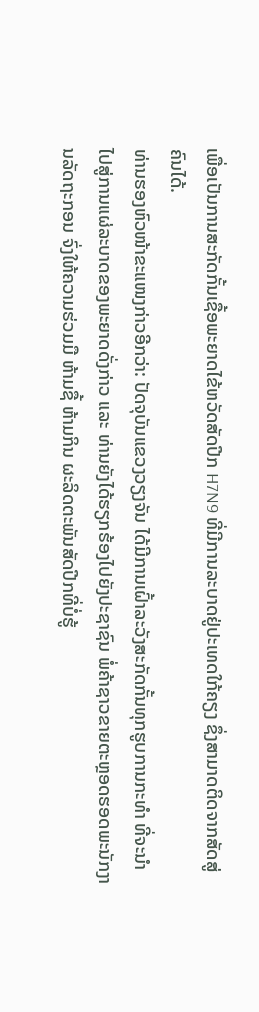ເພື່ອເປັນການສະກັດກັ້ນເຊື້ອພະຍາດໄຂ້ຫວັດສັດປີກ H7N9 ທີ່ມີການລະບາດຢູ່ປະເທດໃກ້ຄຽງ ຊຶ່ງສາມາດຕິດຈາກສັດສູ່ຄົນໄດ້.
ທ່ານຮອງຫົວໜ້າຂະແໜງກ່າວອີກວ່າ: ປັດຈຸບັນແຂວງວຽງຈັນ ໄດ້ມີການເຝົ້າລະວັງສະກັດກັ້ນທຸກຮູບການກະທຳ ທີ່ຈະນຳໄປສູ່ການແຜ່ລະບາດຂອງພະຍາດດັ່ງກ່າວ ແລະ ທ່ານຍັງໄດ້ຮຽກຮ້ອງໄປຍັງປະຊາຊົນ ພໍ່ຄ້າຊາວຂາຍຕະຫຼອດຮອດພະນັກງານລັດຖະກອນ ຈົ່ງໃຫ້ຄວາມຮ່ວມມື ຫ້າມຊື້ ຫ້າມກິນ ຜະລິດຕະພັນສັດປີກທີ່ບໍ່ຮູ້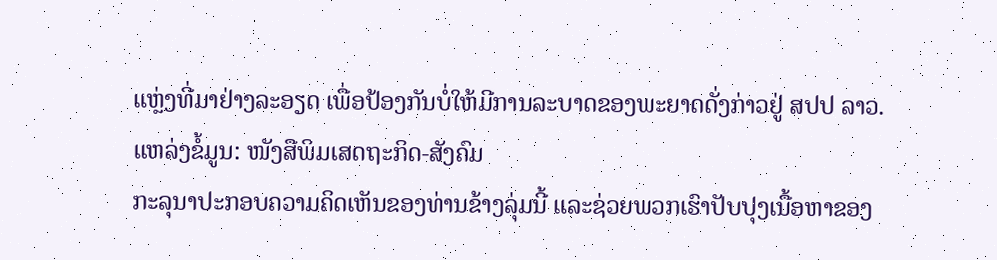ແຫຼ່ງທີ່ມາຢ່າງລະອຽດ ເພື່ອປ້ອງກັນບໍ່ໃຫ້ມີການລະບາດຂອງພະຍາດດັ່ງກ່າວຢູ່ ສປປ ລາວ.
ແຫລ່ງຂໍ້ມູນ: ໜັງສືພິມເສດຖະກິດ-ສັງຄົມ
ກະລຸນາປະກອບຄວາມຄິດເຫັນຂອງທ່ານຂ້າງລຸ່ມນີ້ ແລະຊ່ວຍພວກເຮົາປັບປຸງເນື້ອຫາຂອງ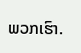ພວກເຮົາ.